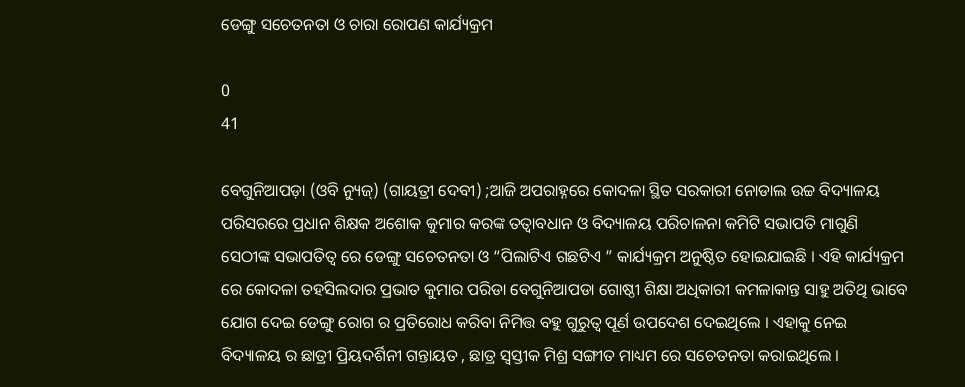ଡେଙ୍ଗୁ ସଚେତନତା ଓ ଚାରା ରୋପଣ କାର୍ଯ୍ୟକ୍ରମ

0
41

ବେଗୁନିଆପଡ଼ା (ଓବି ନ୍ୟୁଜ୍) (ଗାୟତ୍ରୀ ଦେବୀ) ;ଆଜି ଅପରାହ୍ନରେ କୋଦଳା ସ୍ଥିତ ସରକାରୀ ନୋଡାଲ ଉଚ୍ଚ ବିଦ୍ୟାଳୟ ପରିସରରେ ପ୍ରଧାନ ଶିକ୍ଷକ ଅଶୋକ କୁମାର କରଙ୍କ ତତ୍ଵାବଧାନ ଓ ବିଦ୍ୟାଳୟ ପରିଚାଳନା କମିଟି ସଭାପତି ମାଗୁଣି ସେଠୀଙ୍କ ସଭାପତିତ୍ଵ ରେ ଡେଙ୍ଗୁ ସଚେତନତା ଓ “ପିଲାଟିଏ ଗଛଟିଏ ” କାର୍ଯ୍ୟକ୍ରମ ଅନୁଷ୍ଠିତ ହୋଇଯାଇଛି । ଏହି କାର୍ଯ୍ୟକ୍ରମ ରେ କୋଦଳା ତହସିଲଦାର ପ୍ରଭାତ କୁମାର ପରିଡା ବେଗୁନିଆପଡା ଗୋଷ୍ଠୀ ଶିକ୍ଷା ଅଧିକାରୀ କମଳାକାନ୍ତ ସାହୁ ଅତିଥି ଭାବେ ଯୋଗ ଦେଇ ଡେଙ୍ଗୁ ରୋଗ ର ପ୍ରତିରୋଧ କରିବା ନିମିତ୍ତ ବହୁ ଗୁରୁତ୍ଵ ପୂର୍ଣ ଉପଦେଶ ଦେଇଥିଲେ । ଏହାକୁ ନେଇ ବିଦ୍ୟାଳୟ ର ଛାତ୍ରୀ ପ୍ରିୟଦର୍ଶିନୀ ଗନ୍ତାୟତ , ଛାତ୍ର ସ୍ଵସ୍ତୀକ ମିଶ୍ର ସଙ୍ଗୀତ ମାଧ୍ୟମ ରେ ସଚେତନତା କରାଇଥିଲେ ।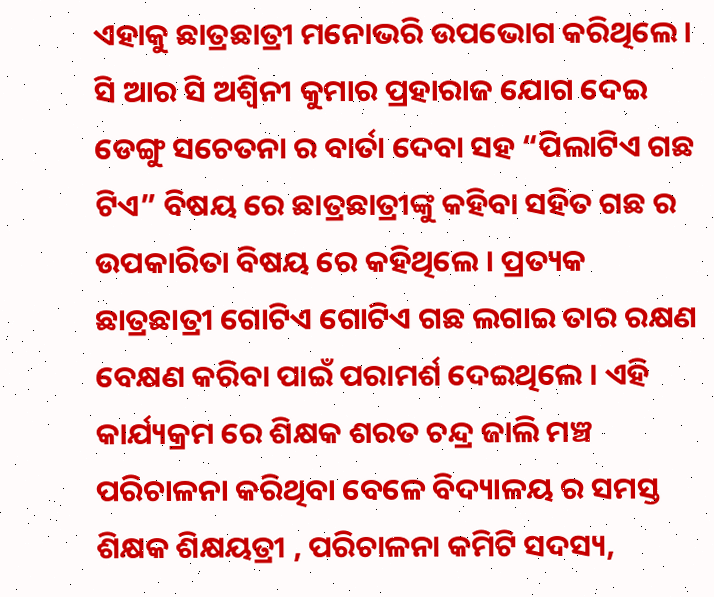ଏହାକୁ ଛାତ୍ରଛାତ୍ରୀ ମନୋଭରି ଉପଭୋଗ କରିଥିଲେ । ସି ଆର ସି ଅଶ୍ଵିନୀ କୁମାର ପ୍ରହାରାଜ ଯୋଗ ଦେଇ ଡେଙ୍ଗୁ ସଚେତନା ର ବାର୍ତା ଦେବା ସହ “ପିଲାଟିଏ ଗଛ ଟିଏ” ବିଷୟ ରେ ଛାତ୍ରଛାତ୍ରୀଙ୍କୁ କହିବା ସହିତ ଗଛ ର ଉପକାରିତା ବିଷୟ ରେ କହିଥିଲେ । ପ୍ରତ୍ୟକ ଛାତ୍ରଛାତ୍ରୀ ଗୋଟିଏ ଗୋଟିଏ ଗଛ ଲଗାଇ ତାର ରକ୍ଷଣ ବେକ୍ଷଣ କରିବା ପାଇଁ ପରାମର୍ଶ ଦେଇଥିଲେ । ଏହି କାର୍ଯ୍ୟକ୍ରମ ରେ ଶିକ୍ଷକ ଶରତ ଚନ୍ଦ୍ର ଜାଲି ମଞ୍ଚ ପରିଚାଳନା କରିଥିବା ବେଳେ ବିଦ୍ୟାଳୟ ର ସମସ୍ତ ଶିକ୍ଷକ ଶିକ୍ଷୟତ୍ରୀ , ପରିଚାଳନା କମିଟି ସଦସ୍ୟ,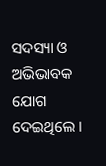ସଦସ୍ୟା ଓ ଅଭିଭାବକ ଯୋଗ ଦେଇଥିଲେ ।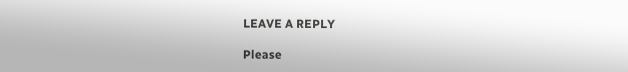LEAVE A REPLY

Please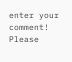enter your comment!
Please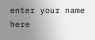enter your name here